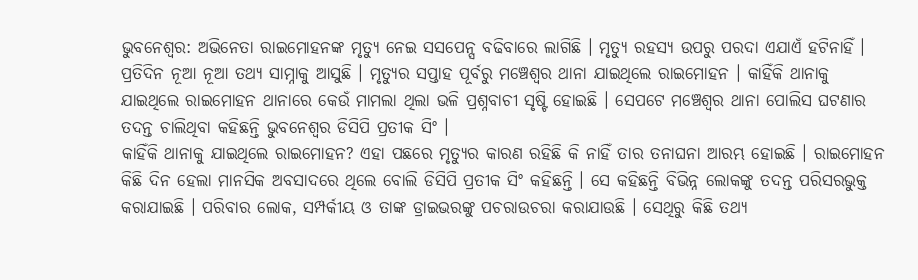ଭୁବନେଶ୍ବର: ଅଭିନେତା ରାଇମୋହନଙ୍କ ମୃତ୍ୟୁ ନେଇ ସସପେନ୍ସ ବଢିବାରେ ଲାଗିଛି । ମୃତ୍ୟୁ ରହସ୍ୟ ଉପରୁ ପରଦା ଏଯାଏଁ ହଟିନାହିଁ । ପ୍ରତିଦିନ ନୂଆ ନୂଆ ତଥ୍ୟ ସାମ୍ନାକୁ ଆସୁଛି । ମୃତ୍ୟୁର ସପ୍ତାହ ପୂର୍ବରୁ ମଞ୍ଚେଶ୍ବର ଥାନା ଯାଇଥିଲେ ରାଇମୋହନ । କାହିଁକି ଥାନାକୁ ଯାଇଥିଲେ ରାଇମୋହନ ଥାନାରେ କେଉଁ ମାମଲା ଥିଲା ଭଳି ପ୍ରଶ୍ନବାଚୀ ସୃଷ୍ଟି ହୋଇଛି । ସେପଟେ ମଞ୍ଚେଶ୍ବର ଥାନା ପୋଲିସ ଘଟଣାର ତଦନ୍ତ ଚାଲିଥିବା କହିଛନ୍ତି ଭୁବନେଶ୍ବର ଡିସିପି ପ୍ରତୀକ ସିଂ ।
କାହିଁକି ଥାନାକୁ ଯାଇଥିଲେ ରାଇମୋହନ? ଏହା ପଛରେ ମୃତ୍ୟୁର କାରଣ ରହିଛି କି ନାହିଁ ତାର ତନାଘନା ଆରମ୍ଭ ହୋଇଛି । ରାଇମୋହନ କିଛି ଦିନ ହେଲା ମାନସିକ ଅବସାଦରେ ଥିଲେ ବୋଲି ଡିସିପି ପ୍ରତୀକ ସିଂ କହିଛନ୍ତି । ସେ କହିଛନ୍ତି ବିଭିନ୍ନ ଲୋକଙ୍କୁ ତଦନ୍ତ ପରିସରଭୁକ୍ତ କରାଯାଇଛି । ପରିବାର ଲୋକ, ସମ୍ପର୍କୀୟ ଓ ତାଙ୍କ ଡ୍ରାଇଭରଙ୍କୁ ପଚରାଉଚରା କରାଯାଉଛି । ସେଥିରୁ କିଛି ତଥ୍ୟ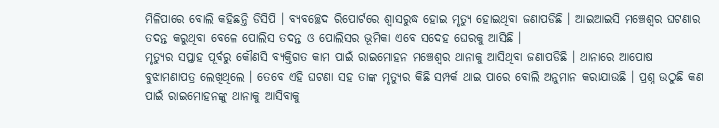ମିଳିପାରେ ବୋଲି କହିଛନ୍ତି ଡିସିପି । ବ୍ୟବଚ୍ଛେଦ ରିପୋର୍ଟରେ ଶ୍ବାସରୁଦ୍ଧ ହୋଇ ମୃତ୍ୟୁ ହୋଇଥିବା ଜଣାପଡିଛି । ଆଇଆଇସି ମଞ୍ଚେଶ୍ବର ଘଟଣାର ତଦନ୍ତ କରୁଥିବା ବେଳେ ପୋଲିସ ତଦନ୍ତ ଓ ପୋଲିସର ଭୂମିକା ଏବେ ସଦେହ ଘେରକୁ ଆସିଛି ।
ମୃତ୍ୟୁର ସପ୍ତାହ ପୂର୍ବରୁ କୌଣସି ବ୍ୟକ୍ତିଗତ କାମ ପାଇଁ ରାଇମୋହନ ମଞ୍ଚେଶ୍ବର ଥାନାକୁ ଆସିଥିବା ଜଣାପଡିଛି । ଥାନାରେ ଆପୋଷ ବୁଝାମଣାପତ୍ର ଲେଖିଥିଲେ । ତେବେ ଏହି ଘଟଣା ସହ ତାଙ୍କ ମୃତ୍ୟୁର କିଛି ସମ୍ପର୍କ ଥାଇ ପାରେ ବୋଲି ଅନୁମାନ କରାଯାଉଛି । ପ୍ରଶ୍ନ ଉଠୁଛି କଣ ପାଇଁ ରାଇମୋହନଙ୍କୁ ଥାନାକୁ ଆସିବାକୁ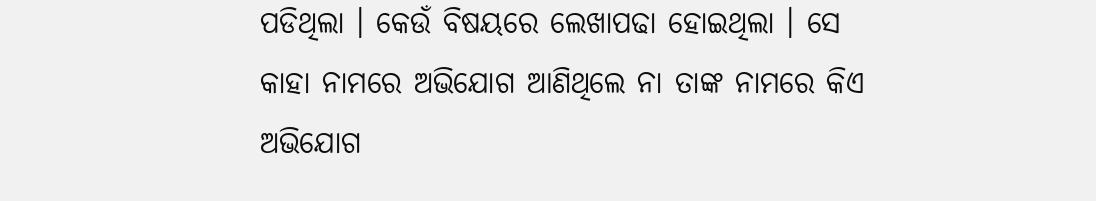ପଡିଥିଲା । କେଉଁ ବିଷୟରେ ଲେଖାପଢା ହୋଇଥିଲା । ସେ କାହା ନାମରେ ଅଭିଯୋଗ ଆଣିଥିଲେ ନା ତାଙ୍କ ନାମରେ କିଏ ଅଭିଯୋଗ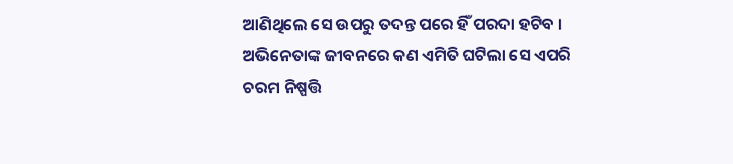ଆଣିଥିଲେ ସେ ଉପରୁ ତଦନ୍ତ ପରେ ହିଁ ପରଦା ହଟିବ । ଅଭିନେତାଙ୍କ ଜୀବନରେ କଣ ଏମିତି ଘଟିଲା ସେ ଏପରି ଚରମ ନିଷ୍ପତ୍ତି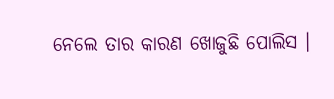ନେଲେ ତାର କାରଣ ଖୋଜୁଛି ପୋଲିସ ।